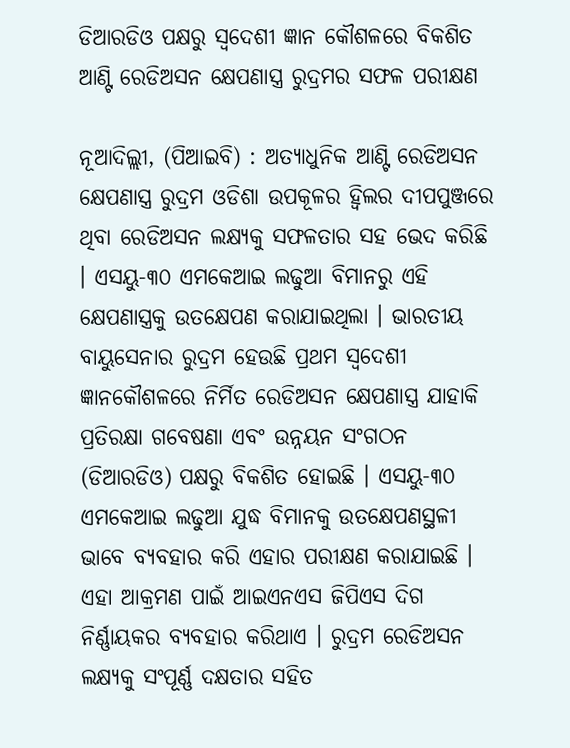ଡିଆରଡିଓ ପକ୍ଷରୁ ସ୍ଵଦେଶୀ ଜ୍ଞାନ କୌଶଳରେ ବିକଶିତ ଆଣ୍ଟି ରେଡିଅସନ କ୍ଷେପଣାସ୍ତ୍ର ରୁଦ୍ରମର ସଫଳ ପରୀକ୍ଷଣ

ନୂଆଦିଲ୍ଲୀ, (ପିଆଇବି) : ଅତ୍ୟାଧୁନିକ ଆଣ୍ଟି ରେଡିଅସନ କ୍ଷେପଣାସ୍ତ୍ର ରୁଦ୍ରମ ଓଡିଶା ଉପକୂଳର ହ୍ବିଲର ଦୀପପୁଞ୍ଜରେ ଥିବା ରେଡିଅସନ ଲକ୍ଷ୍ୟକୁ ସଫଳତାର ସହ ଭେଦ କରିଛି । ଏସୟୁ-୩୦ ଏମକେଆଇ ଲଢୁଆ ବିମାନରୁ ଏହି କ୍ଷେପଣାସ୍ତ୍ରକୁ ଉତକ୍ଷେପଣ କରାଯାଇଥିଲା । ଭାରତୀୟ ବାୟୁସେନାର ରୁଦ୍ରମ ହେଉଛି ପ୍ରଥମ ସ୍ଵଦେଶୀ ଜ୍ଞାନକୌଶଳରେ ନିର୍ମିତ ରେଡିଅସନ କ୍ଷେପଣାସ୍ତ୍ର ଯାହାକି ପ୍ରତିରକ୍ଷା ଗବେଷଣା ଏବଂ ଉନ୍ନୟନ ସଂଗଠନ (ଡିଆରଡିଓ) ପକ୍ଷରୁ ବିକଶିତ ହୋଇଛି । ଏସୟୁ-୩୦ ଏମକେଆଇ ଲଢୁଆ ଯୁଦ୍ଧ ବିମାନକୁ ଉତକ୍ଷେପଣସ୍ଥଳୀ ଭାବେ ବ୍ୟବହାର କରି ଏହାର ପରୀକ୍ଷଣ କରାଯାଇଛି । ଏହା ଆକ୍ରମଣ ପାଇଁ ଆଇଏନଏସ ଜିପିଏସ ଦିଗ ନିର୍ଣ୍ଣାୟକର ବ୍ୟବହାର କରିଥାଏ । ରୁଦ୍ରମ ରେଡିଅସନ ଲକ୍ଷ୍ୟକୁ ସଂପୂର୍ଣ୍ଣ ଦକ୍ଷତାର ସହିତ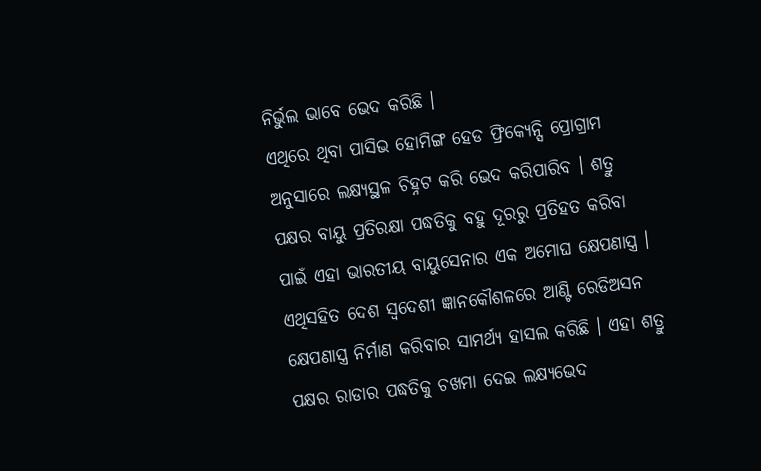ନିର୍ଭୁଲ ଭାବେ ଭେଦ କରିଛି ।
ଏଥିରେ ଥିବା ପାସିଭ ହୋମିଙ୍ଗ ହେଡ ଫ୍ରିକ୍ୟେନ୍ସି ପ୍ରୋଗ୍ରାମ ଅନୁସାରେ ଲକ୍ଷ୍ୟସ୍ଥଳ ଚିହ୍ନଟ କରି ଭେଦ କରିପାରିବ । ଶତ୍ରୁ ପକ୍ଷର ବାୟୁ ପ୍ରତିରକ୍ଷା ପଦ୍ଧତିକୁ ବହୁ ଦୂରରୁ ପ୍ରତିହତ କରିବା ପାଇଁ ଏହା ଭାରତୀୟ ବାୟୁସେନାର ଏକ ଅମୋଘ କ୍ଷେପଣାସ୍ତ୍ର । ଏଥିସହିତ ଦେଶ ସ୍ଵଦେଶୀ ଜ୍ଞାନକୌଶଳରେ ଆଣ୍ଟି ରେଡିଅସନ କ୍ଷେପଣାସ୍ତ୍ର ନିର୍ମାଣ କରିବାର ସାମର୍ଥ୍ୟ ହାସଲ କରିଛି । ଏହା ଶତ୍ରୁ ପକ୍ଷର ରାଡାର ପଦ୍ଧତିକୁ ଚଖମା ଦେଇ ଲକ୍ଷ୍ୟଭେଦ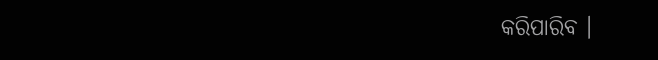କରିପାରିବ ।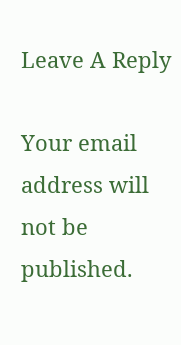Leave A Reply

Your email address will not be published.